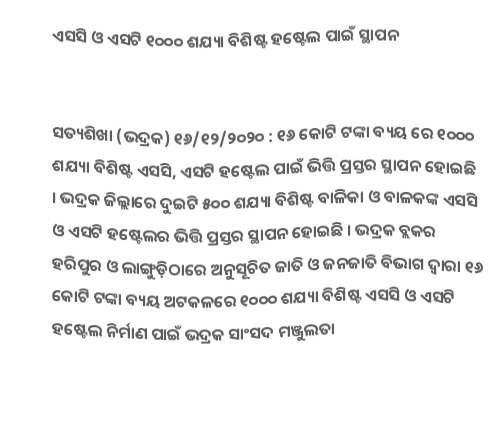ଏସସି ଓ ଏସଟି ୧୦୦୦ ଶଯ୍ୟା ବିଶିଷ୍ଟ ହଷ୍ଟେଲ ପାଇଁ ସ୍ଥାପନ


ସତ୍ୟଶିଖା (ଭଦ୍ରକ) ୧୬/୧୨/୨୦୨୦ : ୧୬ କୋଟି ଟଙ୍କା ବ୍ୟୟ ରେ ୧୦୦୦ ଶଯ୍ୟା ବିଶିଷ୍ଟ ଏସସି, ଏସଟି ହଷ୍ଟେଲ ପାଇଁ ଭିତ୍ତି ପ୍ରସ୍ତର ସ୍ଥାପନ ହୋଇଛି । ଭଦ୍ରକ ଜିଲ୍ଲାରେ ଦୁଇଟି ୫୦୦ ଶଯ୍ୟା ବିଶିଷ୍ଟ ବାଳିକା ଓ ବାଳକଙ୍କ ଏସସି ଓ ଏସଟି ହଷ୍ଟେଲର ଭିତ୍ତି ପ୍ରସ୍ତର ସ୍ଥାପନ ହୋଇଛି । ଭଦ୍ରକ ବ୍ଲକର ହରିପୁର ଓ ଲାଙ୍ଗୁଡ଼ିଠାରେ ଅନୁସୂଚିତ ଜାତି ଓ ଜନଜାତି ବିଭାଗ ଦ୍ଵାରା ୧୬ କୋଟି ଟଙ୍କା ବ୍ୟୟ ଅଟକଳରେ ୧୦୦୦ ଶଯ୍ୟା ବିଶିଷ୍ଟ ଏସସି ଓ ଏସଟି ହଷ୍ଟେଲ ନିର୍ମାଣ ପାଇଁ ଭଦ୍ରକ ସାଂସଦ ମଞ୍ଜୁଲତା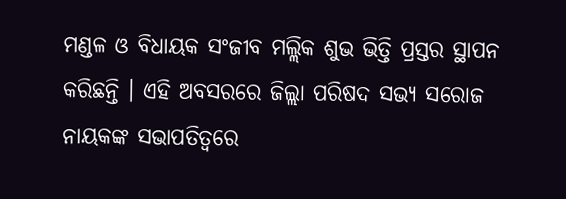ମଣ୍ଡଳ ଓ ବିଧାୟକ ସଂଜୀବ ମଲ୍ଲିକ ଶୁଭ ଭିତ୍ତି ପ୍ରସ୍ତର ସ୍ଥାପନ କରିଛନ୍ତି । ଏହି ଅବସରରେ ଜିଲ୍ଲା ପରିଷଦ ସଭ୍ୟ ସରୋଜ ନାୟକଙ୍କ ସଭାପତିତ୍ୱରେ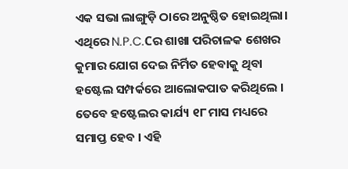ଏକ ସଭା ଲାଙ୍ଗୁଡ଼ି ଠାରେ ଅନୁଷ୍ଠିତ ହୋଇଥିଲା। ଏଥିରେ N.P.C.Cର ଶାଖା ପରିଚାଳକ ଶେଖର କୁମାର ଯୋଗ ଦେଇ ନିର୍ମିତ ହେବାକୁ ଥିବା ହଷ୍ଟେଲ ସମ୍ପର୍କରେ ଆଲୋକପାତ କରିଥିଲେ । ତେବେ ହଷ୍ଟେଲର କାର୍ଯ୍ୟ ୧୮ ମାସ ମଧ୍ୟରେ ସମାପ୍ତ ହେବ । ଏହି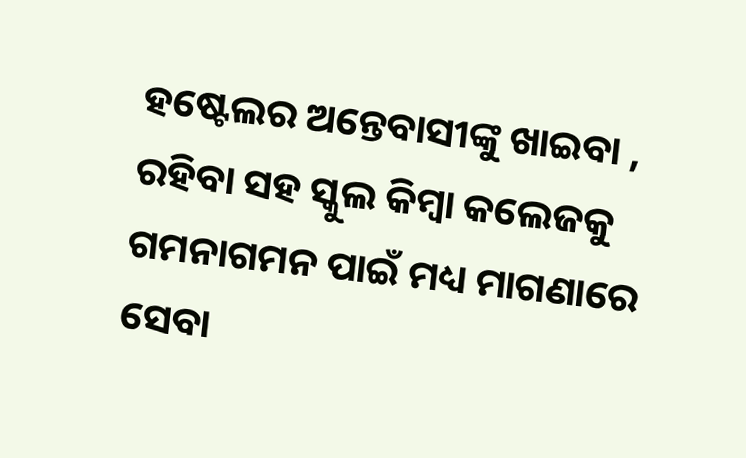ହଷ୍ଟେଲର ଅନ୍ତେବାସୀଙ୍କୁ ଖାଇବା , ରହିବା ସହ ସ୍କୁଲ କିମ୍ବା କଲେଜକୁ ଗମନାଗମନ ପାଇଁ ମଧ୍ୟ ମାଗଣାରେ ସେବା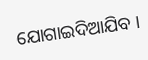ଯୋଗାଇଦିଆଯିବ ।